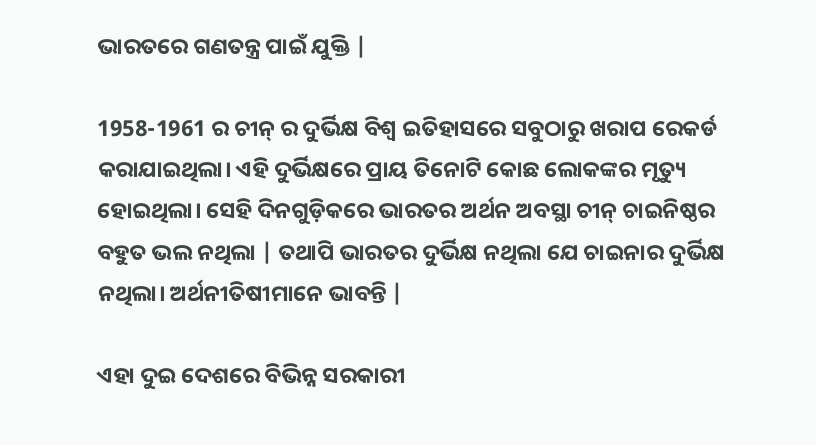ଭାରତରେ ଗଣତନ୍ତ୍ର ପାଇଁ ଯୁକ୍ତି |

1958-1961 ର ଚୀନ୍ ର ଦୁର୍ଭିକ୍ଷ ବିଶ୍ୱ ଇତିହାସରେ ସବୁଠାରୁ ଖରାପ ରେକର୍ଡ କରାଯାଇଥିଲା। ଏହି ଦୁର୍ଭିକ୍ଷରେ ପ୍ରାୟ ତିନୋଟି କୋଛ ଲୋକଙ୍କର ମୃତ୍ୟୁ ହୋଇଥିଲା। ସେହି ଦିନଗୁଡ଼ିକରେ ଭାରତର ଅର୍ଥନ ଅବସ୍ଥା ଚୀନ୍ ଚାଇନିଷ୍ଠର ବହୁତ ଭଲ ନଥିଲା | ତଥାପି ଭାରତର ଦୁର୍ଭିକ୍ଷ ନଥିଲା ଯେ ଚାଇନାର ଦୁର୍ଭିକ୍ଷ ନଥିଲା। ଅର୍ଥନୀତିଷୀମାନେ ଭାବନ୍ତି |

ଏହା ଦୁଇ ଦେଶରେ ବିଭିନ୍ନ ସରକାରୀ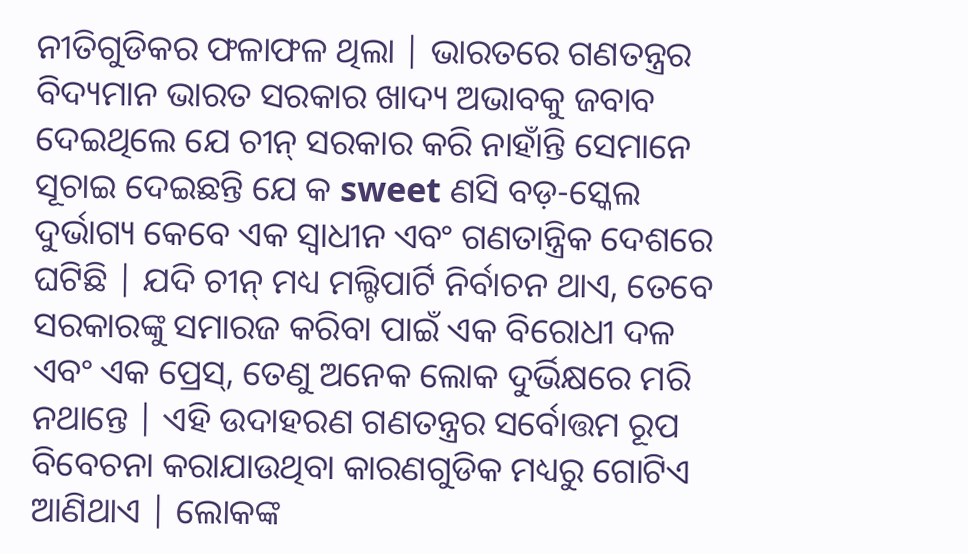ନୀତିଗୁଡିକର ଫଳାଫଳ ଥିଲା | ଭାରତରେ ଗଣତନ୍ତ୍ରର ବିଦ୍ୟମାନ ଭାରତ ସରକାର ଖାଦ୍ୟ ଅଭାବକୁ ଜବାବ ଦେଇଥିଲେ ଯେ ଚୀନ୍ ସରକାର କରି ନାହାଁନ୍ତି ସେମାନେ ସୂଚାଇ ଦେଇଛନ୍ତି ଯେ କ sweet ଣସି ବଡ଼-ସ୍କେଲ ଦୁର୍ଭାଗ୍ୟ କେବେ ଏକ ସ୍ୱାଧୀନ ଏବଂ ଗଣତାନ୍ତ୍ରିକ ଦେଶରେ ଘଟିଛି | ଯଦି ଚୀନ୍ ମଧ୍ୟ ମଲ୍ଟିପାର୍ଟି ନିର୍ବାଚନ ଥାଏ, ତେବେ ସରକାରଙ୍କୁ ସମାରଜ କରିବା ପାଇଁ ଏକ ବିରୋଧୀ ଦଳ ଏବଂ ଏକ ପ୍ରେସ୍, ତେଣୁ ଅନେକ ଲୋକ ଦୁର୍ଭିକ୍ଷରେ ମରି ନଥାନ୍ତେ | ଏହି ଉଦାହରଣ ଗଣତନ୍ତ୍ରର ସର୍ବୋତ୍ତମ ରୂପ ବିବେଚନା କରାଯାଉଥିବା କାରଣଗୁଡିକ ମଧ୍ୟରୁ ଗୋଟିଏ ଆଣିଥାଏ | ଲୋକଙ୍କ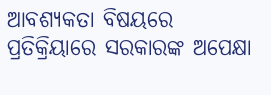ଆବଶ୍ୟକତା ବିଷୟରେ ପ୍ରତିକ୍ରିୟାରେ ସରକାରଙ୍କ ଅପେକ୍ଷା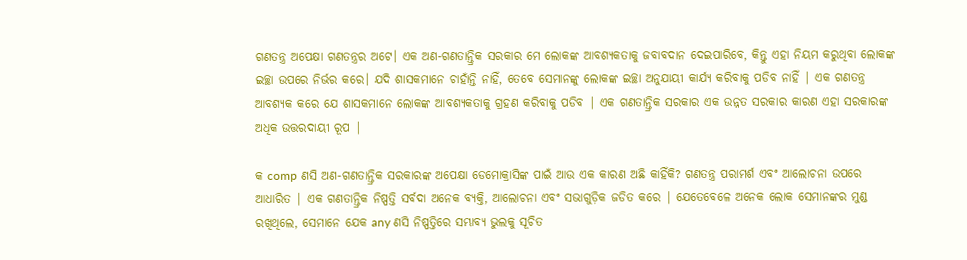ଗଣତନ୍ତ୍ର ଅପେକ୍ଷା ଗଣତନ୍ତ୍ରର ଅଟେ। ଏକ ଅଣ-ଗଣତାନ୍ତ୍ରିକ ସରକାର ମେ ଲୋକଙ୍କ ଆବଶ୍ୟକତାକୁ ଜବାବଦାନ ଦେଇପାରିବେ, କିନ୍ତୁ ଏହା ନିୟମ କରୁଥିବା ଲୋକଙ୍କ ଇଚ୍ଛା ଉପରେ ନିର୍ଭର କରେ। ଯଦି ଶାସକମାନେ ଚାହାଁନ୍ତି ନାହିଁ, ତେବେ ସେମାନଙ୍କୁ ଲୋକଙ୍କ ଇଚ୍ଛା ଅନୁଯାୟୀ କାର୍ଯ୍ୟ କରିବାକୁ ପଡିବ ନାହିଁ | ଏକ ଗଣତନ୍ତ୍ର ଆବଶ୍ୟକ କରେ ଯେ ଶାସକମାନେ ଲୋକଙ୍କ ଆବଶ୍ୟକତାକୁ ଗ୍ରହଣ କରିବାକୁ ପଡିବ | ଏକ ଗଣତାନ୍ତ୍ରିକ ସରକାର ଏକ ଉନ୍ନତ ସରକାର କାରଣ ଏହା ସରକାରଙ୍କ ଅଧିକ ଉତ୍ତରଦାୟୀ ରୂପ |

କ comp ଣସି ଅଣ-ଗଣତାନ୍ତ୍ରିକ ସରକାରଙ୍କ ଅପେକ୍ଷା ଡେମୋକ୍ରାସିଙ୍କ ପାଇଁ ଆଉ ଏକ କାରଣ ଅଛି କାହିଁକି? ଗଣତନ୍ତ୍ର ପରାମର୍ଶ ଏବଂ ଆଲୋଚନା ଉପରେ ଆଧାରିତ | ଏକ ଗଣତାନ୍ତ୍ରିକ ନିଷ୍ପତ୍ତି ସର୍ବଦା ଅନେକ ବ୍ୟକ୍ତି, ଆଲୋଚନା ଏବଂ ସଭାଗୁଡ଼ିକ ଜଡିତ କରେ | ଯେତେବେଳେ ଅନେକ ଲୋକ ସେମାନଙ୍କର ମୁଣ୍ଡ ରଖିଥିଲେ, ସେମାନେ ଯେକ any ଣସି ନିଷ୍ପତ୍ତିରେ ସମ୍ଭାବ୍ୟ ଭୁଲକୁ ସୂଚିତ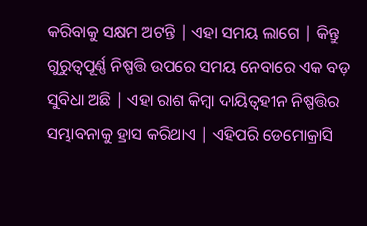କରିବାକୁ ସକ୍ଷମ ଅଟନ୍ତି | ଏହା ସମୟ ଲାଗେ | କିନ୍ତୁ ଗୁରୁତ୍ୱପୂର୍ଣ୍ଣ ନିଷ୍ପତ୍ତି ଉପରେ ସମୟ ନେବାରେ ଏକ ବଡ଼ ସୁବିଧା ଅଛି | ଏହା ରାଶ କିମ୍ବା ଦାୟିତ୍ୱହୀନ ନିଷ୍ପତ୍ତିର ସମ୍ଭାବନାକୁ ହ୍ରାସ କରିଥାଏ | ଏହିପରି ଡେମୋକ୍ରାସି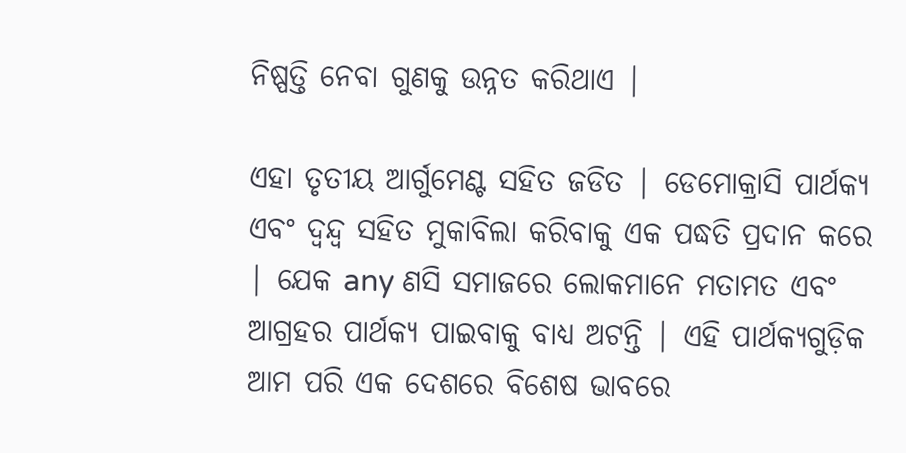ନିଷ୍ପତ୍ତି ନେବା ଗୁଣକୁ ଉନ୍ନତ କରିଥାଏ |

ଏହା ତୃତୀୟ ଆର୍ଗୁମେଣ୍ଟ ସହିତ ଜଡିତ | ଡେମୋକ୍ରାସି ପାର୍ଥକ୍ୟ ଏବଂ ଦ୍ୱନ୍ଦ୍ୱ ସହିତ ମୁକାବିଲା କରିବାକୁ ଏକ ପଦ୍ଧତି ପ୍ରଦାନ କରେ | ଯେକ any ଣସି ସମାଜରେ ଲୋକମାନେ ମତାମତ ଏବଂ ଆଗ୍ରହର ପାର୍ଥକ୍ୟ ପାଇବାକୁ ବାଧ୍ୟ ଅଟନ୍ତି | ଏହି ପାର୍ଥକ୍ୟଗୁଡ଼ିକ ଆମ ପରି ଏକ ଦେଶରେ ବିଶେଷ ଭାବରେ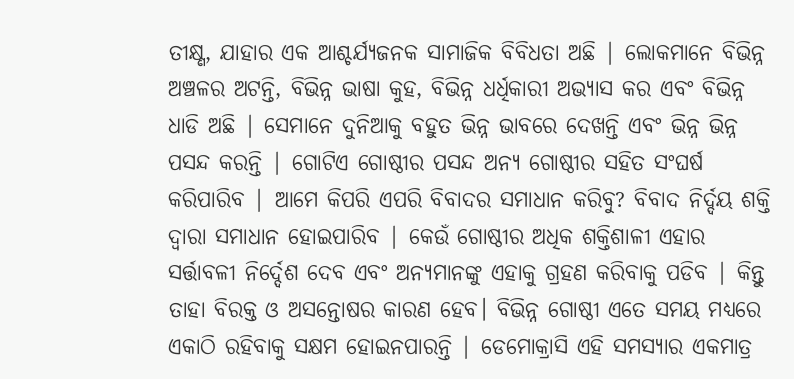ତୀକ୍ଷ୍ଣ, ଯାହାର ଏକ ଆଶ୍ଚର୍ଯ୍ୟଜନକ ସାମାଜିକ ବିବିଧତା ଅଛି | ଲୋକମାନେ ବିଭିନ୍ନ ଅଞ୍ଚଳର ଅଟନ୍ତି, ବିଭିନ୍ନ ଭାଷା କୁହ, ବିଭିନ୍ନ ଧର୍ଧିକାରୀ ଅଭ୍ୟାସ କର ଏବଂ ବିଭିନ୍ନ ଧାଡି ଅଛି | ସେମାନେ ଦୁନିଆକୁ ବହୁତ ଭିନ୍ନ ଭାବରେ ଦେଖନ୍ତି ଏବଂ ଭିନ୍ନ ଭିନ୍ନ ପସନ୍ଦ କରନ୍ତି | ଗୋଟିଏ ଗୋଷ୍ଠୀର ପସନ୍ଦ ଅନ୍ୟ ଗୋଷ୍ଠୀର ସହିତ ସଂଘର୍ଷ କରିପାରିବ | ଆମେ କିପରି ଏପରି ବିବାଦର ସମାଧାନ କରିବୁ? ବିବାଦ ନିର୍ଦ୍ଦୟ ଶକ୍ତି ଦ୍ୱାରା ସମାଧାନ ହୋଇପାରିବ | କେଉଁ ଗୋଷ୍ଠୀର ଅଧିକ ଶକ୍ତିଶାଳୀ ଏହାର ସର୍ତ୍ତାବଳୀ ନିର୍ଦ୍ଦେଶ ଦେବ ଏବଂ ଅନ୍ୟମାନଙ୍କୁ ଏହାକୁ ଗ୍ରହଣ କରିବାକୁ ପଡିବ | କିନ୍ତୁ ତାହା ବିରକ୍ତ ଓ ଅସନ୍ତୋଷର କାରଣ ହେବ। ବିଭିନ୍ନ ଗୋଷ୍ଠୀ ଏତେ ସମୟ ମଧ୍ୟରେ ଏକାଠି ରହିବାକୁ ସକ୍ଷମ ହୋଇନପାରନ୍ତି | ଡେମୋକ୍ରାସି ଏହି ସମସ୍ୟାର ଏକମାତ୍ର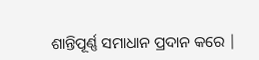ଶାନ୍ତିପୂର୍ଣ୍ଣ ସମାଧାନ ପ୍ରଦାନ କରେ |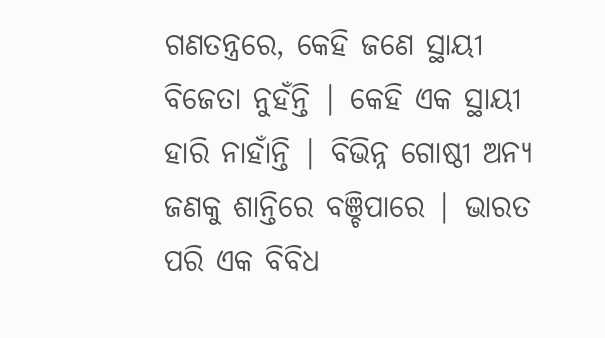ଗଣତନ୍ତ୍ରରେ, କେହି ଜଣେ ସ୍ଥାୟୀ ବିଜେତା ନୁହଁନ୍ତି | କେହି ଏକ ସ୍ଥାୟୀ ହାରି ନାହାଁନ୍ତି | ବିଭିନ୍ନ ଗୋଷ୍ଠୀ ଅନ୍ୟ ଜଣକୁ ଶାନ୍ତିରେ ବଞ୍ଚିପାରେ | ଭାରତ ପରି ଏକ ବିବିଧ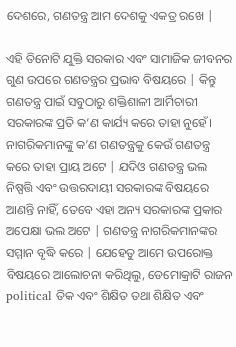ଦେଶରେ, ଗଣତନ୍ତ୍ର ଆମ ଦେଶକୁ ଏକତ୍ର ରଖେ |

ଏହି ତିନୋଟି ଯୁକ୍ତି ସରକାର ଏବଂ ସାମାଜିକ ଜୀବନର ଗୁଣ ଉପରେ ଗଣତନ୍ତ୍ରର ପ୍ରଭାବ ବିଷୟରେ | କିନ୍ତୁ ଗଣତନ୍ତ୍ର ପାଇଁ ସବୁଠାରୁ ଶକ୍ତିଶାଳୀ ଆର୍ମିଚାରୀ ସରକାରଙ୍କ ପ୍ରତି କ’ଣ କାର୍ଯ୍ୟ କରେ ତାହା ନୁହେଁ। ନାଗରିକମାନଙ୍କୁ କ’ଣ ଗଣତନ୍ତ୍ରକୁ କେଉଁ ଗଣତନ୍ତ୍ର କରେ ତାହା ପ୍ରାୟ ଅଟେ | ଯଦିଓ ଗଣତନ୍ତ୍ର ଭଲ ନିଷ୍ପତ୍ତି ଏବଂ ଉତ୍ତରଦାୟୀ ସରକାରଙ୍କ ବିଷୟରେ ଆଣନ୍ତି ନାହିଁ, ତେବେ ଏହା ଅନ୍ୟ ସରକାରଙ୍କ ପ୍ରକାର ଅପେକ୍ଷା ଭଲ ଅଟେ | ଗଣତନ୍ତ୍ର ନାଗରିକମାନଙ୍କର ସମ୍ମାନ ବୃଦ୍ଧି କରେ | ଯେହେତୁ ଆମେ ଉପରୋକ୍ତ ବିଷୟରେ ଆଲୋଚନା କରିଥିଲୁ, ଡେମୋକ୍ରାଟି ରାଜନ political ତିକ ଏବଂ ଶିକ୍ଷିତ ତଥା ଶିକ୍ଷିତ ଏବଂ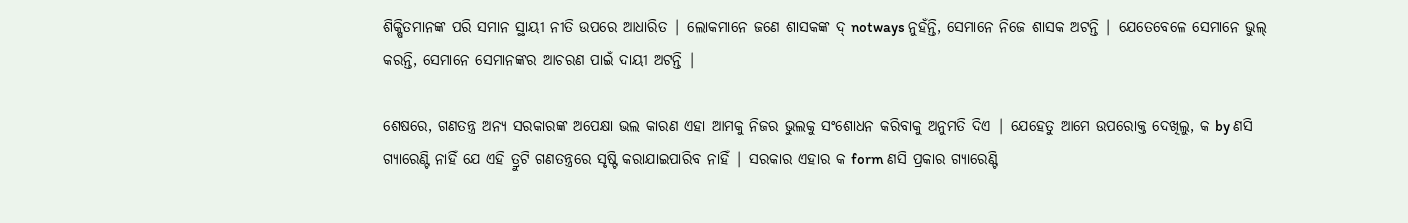ଶିକ୍ଷିତମାନଙ୍କ ପରି ସମାନ ସ୍ଥାୟୀ ନୀତି ଉପରେ ଆଧାରିତ | ଲୋକମାନେ ଜଣେ ଶାସକଙ୍କ ଦ୍ notways ନୁହଁନ୍ତି, ସେମାନେ ନିଜେ ଶାସକ ଅଟନ୍ତି | ଯେତେବେଳେ ସେମାନେ ଭୁଲ୍ କରନ୍ତି, ସେମାନେ ସେମାନଙ୍କର ଆଚରଣ ପାଇଁ ଦାୟୀ ଅଟନ୍ତି |

ଶେଷରେ, ଗଣତନ୍ତ୍ର ଅନ୍ୟ ସରକାରଙ୍କ ଅପେକ୍ଷା ଭଲ କାରଣ ଏହା ଆମକୁ ନିଜର ଭୁଲକୁ ସଂଶୋଧନ କରିବାକୁ ଅନୁମତି ଦିଏ | ଯେହେତୁ ଆମେ ଉପରୋକ୍ତ ଦେଖିଲୁ, କ by ଣସି ଗ୍ୟାରେଣ୍ଟି ନାହିଁ ଯେ ଏହି ତ୍ରୁଟି ଗଣତନ୍ତ୍ରରେ ସୃଷ୍ଟି କରାଯାଇପାରିବ ନାହିଁ | ସରକାର ଏହାର କ form ଣସି ପ୍ରକାର ଗ୍ୟାରେଣ୍ଟି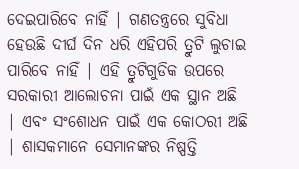ଦେଇପାରିବେ ନାହିଁ | ଗଣତନ୍ତ୍ରରେ ସୁବିଧା ହେଉଛି ଦୀର୍ଘ ଦିନ ଧରି ଏହିପରି ତ୍ରୁଟି ଲୁଚାଇ ପାରିବେ ନାହିଁ | ଏହି ତ୍ରୁଟିଗୁଡିକ ଉପରେ ସରକାରୀ ଆଲୋଚନା ପାଇଁ ଏକ ସ୍ଥାନ ଅଛି | ଏବଂ ସଂଶୋଧନ ପାଇଁ ଏକ କୋଠରୀ ଅଛି | ଶାସକମାନେ ସେମାନଙ୍କର ନିଷ୍ପତ୍ତି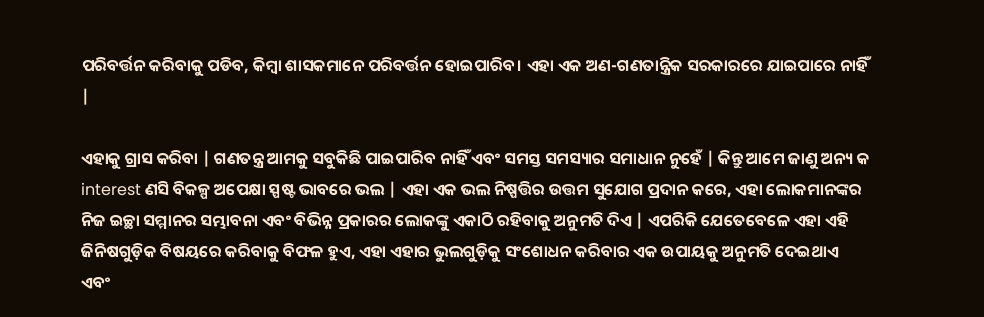ପରିବର୍ତ୍ତନ କରିବାକୁ ପଡିବ, କିମ୍ବା ଶାସକମାନେ ପରିବର୍ତ୍ତନ ହୋଇପାରିବ। ଏହା ଏକ ଅଣ-ଗଣତାନ୍ତ୍ରିକ ସରକାରରେ ଯାଇପାରେ ନାହିଁ |

ଏହାକୁ ଗ୍ରାସ କରିବା | ଗଣତନ୍ତ୍ର ଆମକୁ ସବୁକିଛି ପାଇପାରିବ ନାହିଁ ଏବଂ ସମସ୍ତ ସମସ୍ୟାର ସମାଧାନ ନୁହେଁ | କିନ୍ତୁ ଆମେ ଜାଣୁ ଅନ୍ୟ କ interest ଣସି ବିକଳ୍ପ ଅପେକ୍ଷା ସ୍ପଷ୍ଟ ଭାବରେ ଭଲ | ଏହା ଏକ ଭଲ ନିଷ୍ପତ୍ତିର ଉତ୍ତମ ସୁଯୋଗ ପ୍ରଦାନ କରେ, ଏହା ଲୋକମାନଙ୍କର ନିଜ ଇଚ୍ଛା ସମ୍ମାନର ସମ୍ଭାବନା ଏବଂ ବିଭିନ୍ନ ପ୍ରକାରର ଲୋକଙ୍କୁ ଏକାଠି ରହିବାକୁ ଅନୁମତି ଦିଏ | ଏପରିକି ଯେତେବେଳେ ଏହା ଏହି ଜିନିଷଗୁଡ଼ିକ ବିଷୟରେ କରିବାକୁ ବିଫଳ ହୁଏ, ଏହା ଏହାର ଭୁଲଗୁଡ଼ିକୁ ସଂଶୋଧନ କରିବାର ଏକ ଉପାୟକୁ ଅନୁମତି ଦେଇଥାଏ ଏବଂ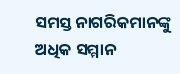ସମସ୍ତ ନାଗରିକମାନଙ୍କୁ ଅଧିକ ସମ୍ମାନ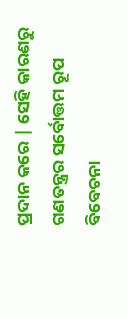ପ୍ରଦାନ କରେ | ସେହି କାରଣରୁ ଗଣତନ୍ତ୍ରର ସର୍ବୋତ୍ତମ ରୂପ ବିବେଚନା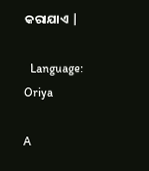କରାଯାଏ |

  Language: Oriya

A